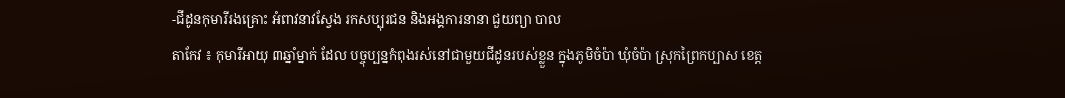-ជីដូនកុមារីរងគ្រោះ អំពាវនាវស្វែង រកសប្បុរជន និងអង្គការនានា ជួយព្យា បាល
តាកែវ ៖ កុមារីអាយុ ៣ឆ្នាំម្នាក់ ដែល បច្ចុប្បន្នកំពុងរស់នៅជាមួយជីដូនរបស់ខ្លួន ក្នុងភូមិចំប៉ា ឃុំចំប៉ា ស្រុកព្រៃកប្បាស ខេត្ដ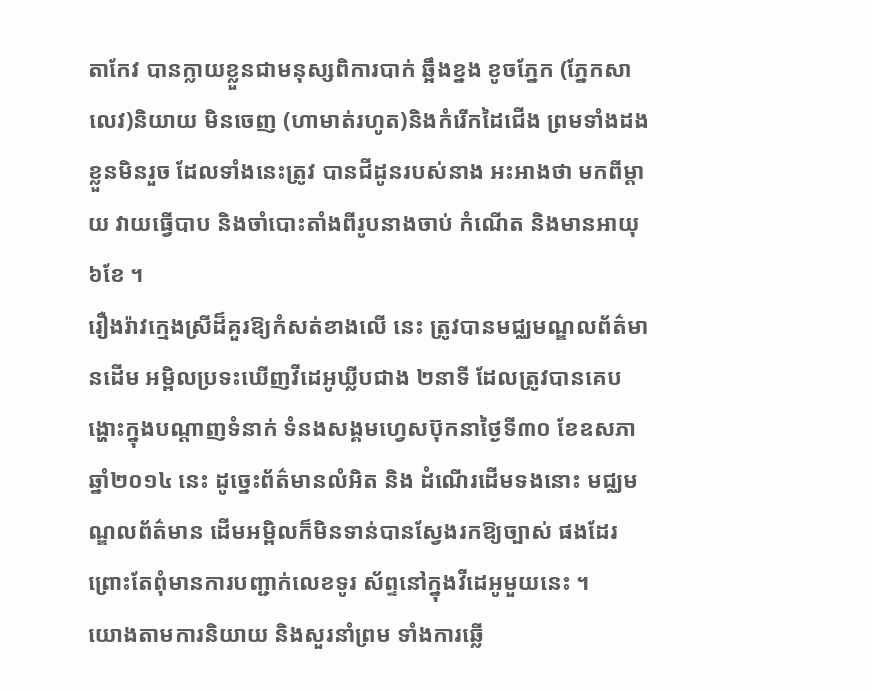តាកែវ បានក្លាយខ្លួនជាមនុស្សពិការបាក់ ឆ្អឹងខ្នង ខូចភ្នែក (ភ្នែកសាលេវ)និយាយ មិនចេញ (ហាមាត់រហូត)និងកំរើកដៃជើង ព្រមទាំងដងខ្លួនមិនរួច ដែលទាំងនេះត្រូវ បានជីដូនរបស់នាង អះអាងថា មកពីម្ដាយ វាយធ្វើបាប និងចាំបោះតាំងពីរូបនាងចាប់ កំណើត និងមានអាយុ ៦ខែ ។
រឿងរ៉ាវក្មេងស្រីដ៏គួរឱ្យកំសត់ខាងលើ នេះ ត្រូវបានមជ្ឈមណ្ឌលព័ត៌មានដើម អម្ពិលប្រទះឃើញវីដេអូឃ្លីបជាង ២នាទី ដែលត្រូវបានគេបង្ហោះក្នុងបណ្ដាញទំនាក់ ទំនងសង្គមហ្វេសប៊ុកនាថ្ងៃទី៣០ ខែឧសភា ឆ្នាំ២០១៤ នេះ ដូច្នេះព័ត៌មានលំអិត និង ដំណើរដើមទងនោះ មជ្ឈមណ្ឌលព័ត៌មាន ដើមអម្ពិលក៏មិនទាន់បានស្វែងរកឱ្យច្បាស់ ផងដែរ ព្រោះតែពុំមានការបញ្ជាក់លេខទូរ ស័ព្ទនៅក្នុងវីដេអូមួយនេះ ។
យោងតាមការនិយាយ និងសួរនាំព្រម ទាំងការឆ្លើ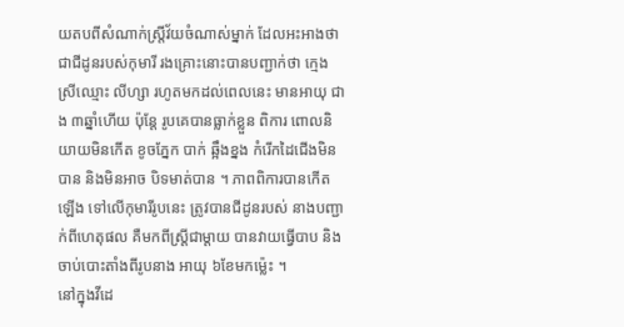យតបពីសំណាក់ស្ដ្រីវ័យចំណាស់ម្នាក់ ដែលអះអាងថា ជាជីដូនរបស់កុមារី រងគ្រោះនោះបានបញ្ជាក់ថា ក្មេងស្រីឈ្មោះ លីហ្សា រហូតមកដល់ពេលនេះ មានអាយុ ជាង ៣ឆ្នាំហើយ ប៉ុន្ដែ រូបគេបានធ្លាក់ខ្លួន ពិការ ពោលនិយាយមិនកើត ខូចភ្នែក បាក់ ឆ្អឹងខ្នង កំរើកដៃជើងមិនបាន និងមិនអាច បិទមាត់បាន ។ ភាពពិការបានកើតឡើង ទៅលើកុមារីរូបនេះ ត្រូវបានជីដូនរបស់ នាងបញ្ជាក់ពីហេតុផល គឺមកពីស្ដ្រីជាម្ដាយ បានវាយធ្វើបាប និងចាប់បោះតាំងពីរូបនាង អាយុ ៦ខែមកម្ល៉េះ ។
នៅក្នុងវីដេ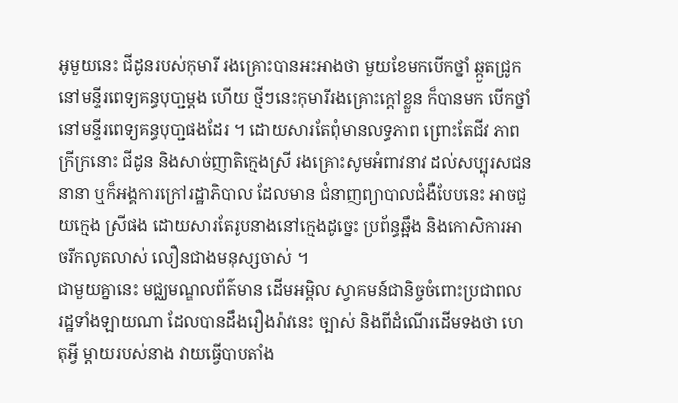អូមួយនេះ ជីដូនរបស់កុមារី រងគ្រោះបានអះអាងថា មួយខែមកបើកថ្នាំ ឆ្កួតជ្រូក នៅមន្ទីរពេទ្យគន្ធបុបា្ជម្ដង ហើយ ថ្មីៗនេះកុមារីរងគ្រោះក្ដៅខ្លួន ក៏បានមក បើកថ្នាំនៅមន្ទីរពេទ្យគន្ធបុបា្ជផងដែរ ។ ដោយសារតែពុំមានលទ្ធភាព ព្រោះតែជីវ ភាពក្រីក្រនោះ ជីដូន និងសាច់ញាតិក្មេងស្រី រងគ្រោះសូមអំពាវនាវ ដល់សប្បុរសជន នានា ឬក៏អង្គការក្រៅរដ្ឋាភិបាល ដែលមាន ជំនាញព្យាបាលជំងឺបែបនេះ អាចជួយក្មេង ស្រីផង ដោយសារតែរូបនាងនៅក្មេងដូច្នេះ ប្រព័ន្ធឆ្អឹង និងកោសិការអាចរីកលូតលាស់ លឿនជាងមនុស្សចាស់ ។
ជាមួយគ្នានេះ មជ្ឈមណ្ឌលព័ត៌មាន ដើមអម្ពិល ស្វាគមន៍ជានិច្ចចំពោះប្រជាពល រដ្ឋទាំងឡាយណា ដែលបានដឹងរឿងរ៉ាវនេះ ច្បាស់ និងពីដំណើរដើមទងថា ហេតុអ្វី ម្ដាយរបស់នាង វាយធ្វើបាបតាំង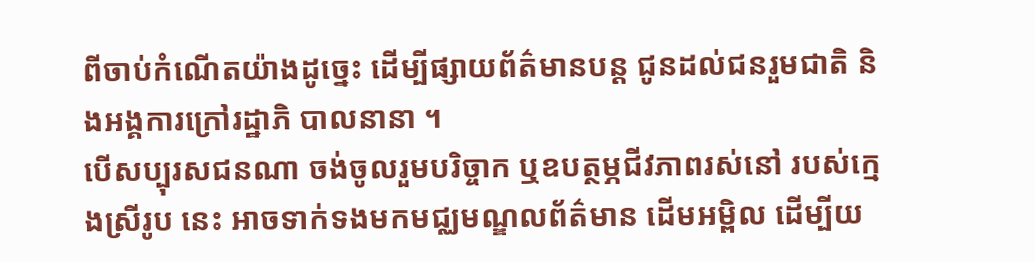ពីចាប់កំណើតយ៉ាងដូច្នេះ ដើម្បីផ្សាយព័ត៌មានបន្ដ ជូនដល់ជនរួមជាតិ និងអង្គការក្រៅរដ្ឋាភិ បាលនានា ។
បើសប្បុរសជនណា ចង់ចូលរួមបរិច្ចាក ឬឧបត្ថម្ភជីវភាពរស់នៅ របស់ក្មេងស្រីរូប នេះ អាចទាក់ទងមកមជ្ឈមណ្ឌលព័ត៌មាន ដើមអម្ពិល ដើម្បីយ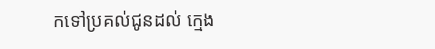កទៅប្រគល់ជូនដល់ ក្មេង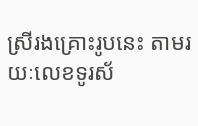ស្រីរងគ្រោះរូបនេះ តាមរយៈលេខទូរស័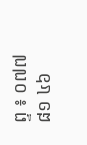ព្ទ ៖ ០៧៧ ៨១ ៤៦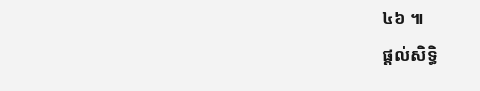៤៦ ៕
ផ្តល់សិទ្ធិ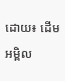ដោយ៖ ដើមអម្ពិល